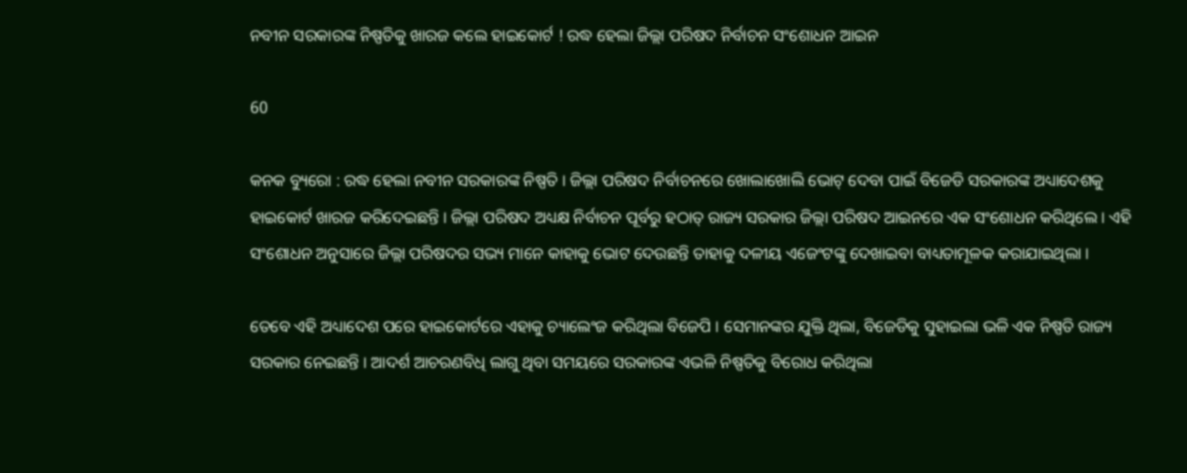ନବୀନ ସରକାରଙ୍କ ନିଷ୍ପତିକୁ ଖାରଜ କଲେ ହାଇକୋର୍ଟ ! ରଦ୍ଧ ହେଲା ଜିଲ୍ଲା ପରିଷଦ ନିର୍ବାଚନ ସଂଶୋଧନ ଆଇନ

60

କନକ ବ୍ୟୁରୋ : ରଦ୍ଧ ହେଲା ନବୀନ ସରକାରଙ୍କ ନିଷ୍ପତି । ଜିଲ୍ଲା ପରିଷଦ ନିର୍ବାଚନରେ ଖୋଲାଖୋଲି ଭୋଟ୍ ଦେବା ପାଇଁ ବିଜେଡି ସରକାରଙ୍କ ଅଧ୍ୟାଦେଶକୁ ହାଇକୋର୍ଟ ଖାରଜ କରିଦେଇଛନ୍ତି । ଜିଲ୍ଲା ପରିଷଦ ଅଧ୍ୟକ୍ଷ ନିର୍ବାଚନ ପୂର୍ବରୁ ହଠାତ୍ ରାଜ୍ୟ ସରକାର ଜିଲ୍ଲା ପରିଷଦ ଆଇନରେ ଏକ ସଂଶୋଧନ କରିଥିଲେ । ଏହି ସଂଶୋଧନ ଅନୁସାରେ ଜିଲ୍ଲା ପରିଷଦର ସଭ୍ୟ ମାନେ କାହାକୁ ଭୋଟ ଦେଉଛନ୍ତି ତାହାକୁ ଦଳୀୟ ଏଜେଂଟଙ୍କୁ ଦେଖାଇବା ବାଧ୍ୟତାମୂଳକ କରାଯାଇଥିଲା ।

ତେବେ ଏହି ଅଧ୍ୟାଦେଶ ପରେ ହାଇକୋର୍ଟରେ ଏହାକୁ ଚ୍ୟାଲେଂଜ କରିଥିଲା ବିଜେପି । ସେମାନଙ୍କର ଯୁକ୍ତି ଥିଲା, ବିଜେଡିକୁ ସୁହାଇଲା ଭଳି ଏକ ନିଷ୍ପତି ରାଜ୍ୟ ସରକାର ନେଇଛନ୍ତି । ଆଦର୍ଶ ଆଚରଣବିଧି ଲାଗୁ ଥିବା ସମୟରେ ସରକାରଙ୍କ ଏଭଳି ନିଷ୍ପତିକୁ ବିରୋଧ କରିଥିଲା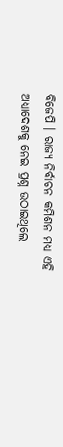ବିଜେପି । ରାଜ୍ୟ ନିର୍ବାଚନ କମିଶନ ମଧ୍ୟ ଏହି ଅଧ୍ୟାଦେଶକୁ ନେଇ ପ୍ରଶ୍ନ ଉଠାଇଥିଲେ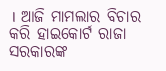। ଆଜି ମାମଲାର ବିଚାର କରି ହାଇକୋର୍ଟ ରାଜା ସରକାରଙ୍କ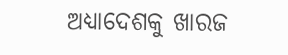ଅଧ୍ୟାଦେଶକୁ ଖାରଜ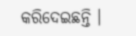କରିଦେଇଛନ୍ତି ।